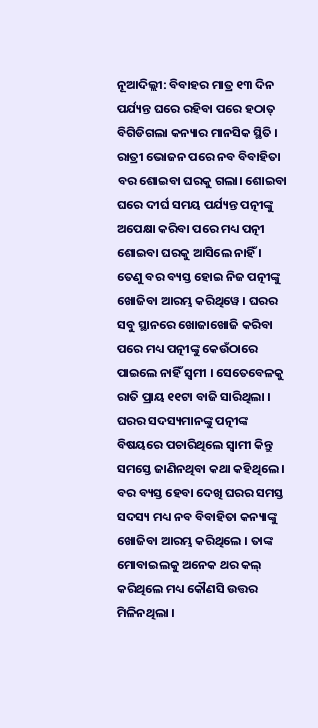ନୂଆଦିଲ୍ଲୀ: ବିବାହର ମାତ୍ର ୧୩ ଦିନ ପର୍ଯ୍ୟନ୍ତ ଘରେ ରହିବା ପରେ ହଠାତ୍ ବିଗିଡିଗଲା କନ୍ୟାର ମାନସିକ ସ୍ଥିତି । ରାତ୍ରୀ ଭୋଜନ ପରେ ନବ ବିବାହିତା ବର ଶୋଇବା ଘରକୁ ଗଲା। ଶୋଇବା ଘରେ ଦୀର୍ଘ ସମୟ ପର୍ଯ୍ୟନ୍ତ ପତ୍ନୀଙ୍କୁ ଅପେକ୍ଷା କରିବା ପରେ ମଧ୍ୟ ପତ୍ନୀ ଶୋଇବା ଘରକୁ ଆସିଲେ ନାହିଁ । ତେଣୁ ବର ବ୍ୟସ୍ତ ହୋଇ ନିଜ ପତ୍ନୀଙ୍କୁ ଖୋଜିବା ଆରମ୍ଭ କରିଥିୱେ । ଘରର ସବୁ ସ୍ଥାନରେ ଖୋଜାଖୋଜି କରିବା ପରେ ମଧ୍ୟ ପତ୍ନୀଙ୍କୁ କେଉଁଠାରେ ପାଇଲେ ନାହିଁ ସ୍ୱମୀ । ସେତେବେଳକୁ ରାତି ପ୍ରାୟ ୧୧ଟା ବାଜି ସାରିଥିଲା । ଘରର ସଦସ୍ୟମାନଙ୍କୁ ପତ୍ନୀଙ୍କ ବିଷୟରେ ପଚାରିଥିଲେ ସ୍ୱାମୀ କିନ୍ତୁ ସମସ୍ତେ ଜାଣିନଥିବା କଥା କହିଥିଲେ । ବର ବ୍ୟସ୍ତ ହେବା ଦେଖି ଘରର ସମସ୍ତ ସଦସ୍ୟ ମଧ୍ୟ ନବ ବିବାହିତା କନ୍ୟାଙ୍କୁ ଖୋଜିବା ଆରମ୍ଭ କରିଥିଲେ । ତାଙ୍କ ମୋବାଇଲକୁ ଅନେକ ଥର କଲ୍ କରିଥିଲେ ମଧ୍ୟ କୌଣସି ଉତ୍ତର ମିଳିନଥିଲା ।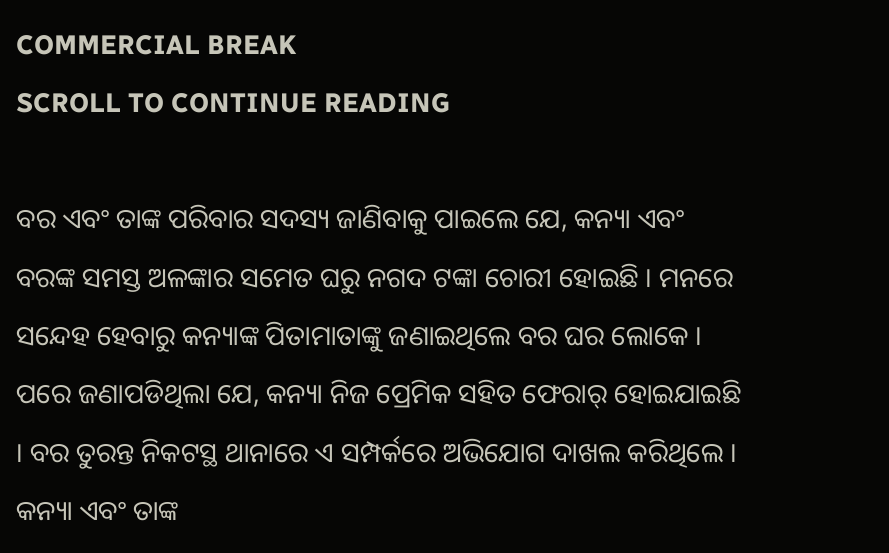COMMERCIAL BREAK
SCROLL TO CONTINUE READING

ବର ଏବଂ ତାଙ୍କ ପରିବାର ସଦସ୍ୟ ଜାଣିବାକୁ ପାଇଲେ ଯେ, କନ୍ୟା ଏବଂ ବରଙ୍କ ସମସ୍ତ ଅଳଙ୍କାର ସମେତ ଘରୁ ନଗଦ ଟଙ୍କା ଚୋରୀ ହୋଇଛି । ମନରେ ସନ୍ଦେହ ହେବାରୁ କନ୍ୟାଙ୍କ ପିତାମାତାଙ୍କୁ ଜଣାଇଥିଲେ ବର ଘର ଲୋକେ । ପରେ ଜଣାପଡିଥିଲା ଯେ, କନ୍ୟା ନିଜ ପ୍ରେମିକ ସହିତ ଫେରାର୍ ହୋଇଯାଇଛି । ବର ତୁରନ୍ତ ନିକଟସ୍ଥ ଥାନାରେ ଏ ସମ୍ପର୍କରେ ଅଭିଯୋଗ ଦାଖଲ କରିଥିଲେ । କନ୍ୟା ଏବଂ ତାଙ୍କ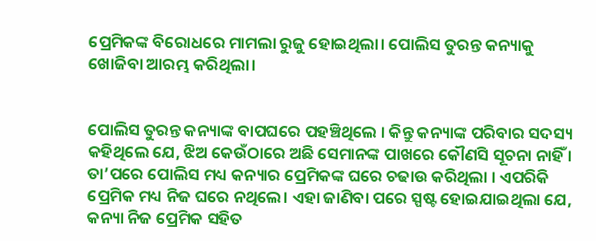ପ୍ରେମିକଙ୍କ ବିରୋଧରେ ମାମଲା ରୁଜୁ ହୋଇଥିଲା। ପୋଲିସ ତୁରନ୍ତ କନ୍ୟାକୁ ଖୋଜିବା ଆରମ୍ଭ କରିଥିଲା।


ପୋଲିସ ତୁରନ୍ତ କନ୍ୟାଙ୍କ ବାପଘରେ ପହଞ୍ଚିଥିଲେ । କିନ୍ତୁ କନ୍ୟାଙ୍କ ପରିବାର ସଦସ୍ୟ କହିଥିଲେ ଯେ, ଝିଅ କେଉଁଠାରେ ଅଛି ସେମାନଙ୍କ ପାଖରେ କୌଣସି ସୂଚନା ନାହିଁ । ତା’ପରେ ପୋଲିସ ମଧ୍ୟ କନ୍ୟାର ପ୍ରେମିକଙ୍କ ଘରେ ଚଢାଉ କରିଥିଲା । ଏପରିକି ପ୍ରେମିକ ମଧ୍ୟ ନିଜ ଘରେ ନଥିଲେ। ଏହା ଜାଣିବା ପରେ ସ୍ପଷ୍ଟ ହୋଇଯାଇଥିଲା ଯେ, କନ୍ୟା ନିଜ ପ୍ରେମିକ ସହିତ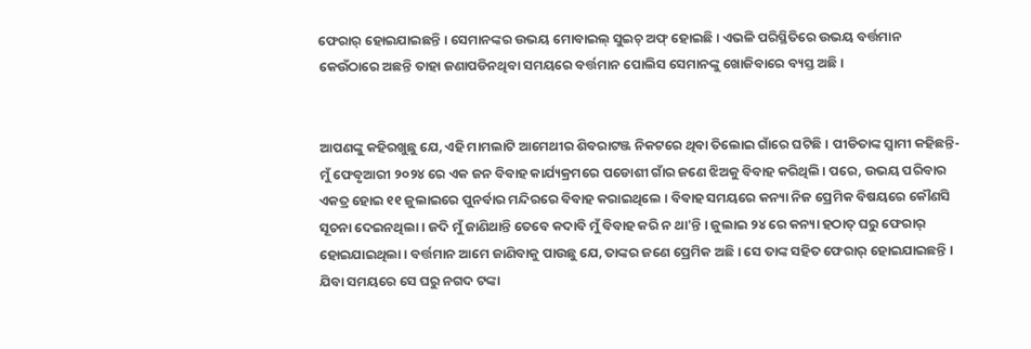ଫେରାର୍ ହୋଇଯାଇଛନ୍ତି । ସେମାନଙ୍କର ଉଭୟ ମୋବାଇଲ୍ ସୁଇଚ୍ ଅଫ୍ ହୋଇଛି । ଏଭଳି ପରିସ୍ଥିତିରେ ଉଭୟ ବର୍ତ୍ତମାନ କେଉଁଠାରେ ଅଛନ୍ତି ତାହା ଜଣାପଡିନଥିବା ସମୟରେ ବର୍ତ୍ତମାନ ପୋଲିସ ସେମାନଙ୍କୁ ଖୋଜିବାରେ ବ୍ୟସ୍ତ ଅଛି।


ଆପଣଙ୍କୁ କହିରଖୁଛୁ ଯେ, ଏହି ମାମଲାଟି ଆମେଥୀର ଶିବରାଟଞ୍ଜ ନିକଟରେ ଥିବା ତିଲୋଇ ଗାଁରେ ଘଟିଛି । ପୀଡିତାଙ୍କ ସ୍ୱାମୀ କହିଛନ୍ତି- ମୁଁ ଫେବୃଆରୀ ୨୦୨୪ ରେ ଏକ ଜନ ବିବାହ କାର୍ଯ୍ୟକ୍ରମରେ ପଡୋଶୀ ଗାଁର ଜଣେ ଝିଅକୁ ବିବାହ କରିଥିଲି। ପରେ, ଉଭୟ ପରିବାର ଏକତ୍ର ହୋଇ ୧୧ ଜୁଲାଇରେ ପୁନର୍ବାର ମନ୍ଦିରରେ ବିବାହ କରାଇଥିଲେ । ବିବାହ ସମୟରେ କନ୍ୟା ନିଜ ପ୍ରେମିକ ବିଷୟରେ କୌଣସି ସୂଚନା ଦେଇନଥିଲା । ଜଦି ମୁଁ ଜାଣିଥାନ୍ତି ତେବେ କଦାବି ମୁଁ ବିବାହ କରି ନ ଥା'ନ୍ତି । ଜୁଲାଇ ୨୪ ରେ କନ୍ୟା ହଠାତ୍ ଘରୁ ଫେରାର୍ ହୋଇଯାଇଥିଲା । ବର୍ତ୍ତମାନ ଆମେ ଜାଣିବାକୁ ପାଉଛୁ ଯେ, ତାଙ୍କର ଜଣେ ପ୍ରେମିକ ଅଛି । ସେ ତାଙ୍କ ସହିତ ଫେରାର୍ ହୋଇଯାଇଛନ୍ତି । ଯିବା ସମୟରେ ସେ ଘରୁ ନଗଦ ଟଙ୍କା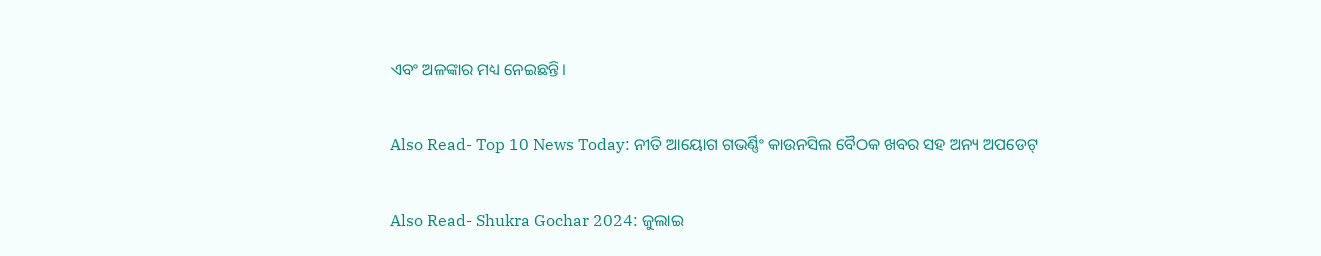ଏବଂ ଅଳଙ୍କାର ମଧ୍ୟ ନେଇଛନ୍ତି।


Also Read- Top 10 News Today: ନୀତି ଆୟୋଗ ଗଭର୍ଣ୍ଣିଂ କାଉନସିଲ ବୈଠକ ଖବର ସହ ଅନ୍ୟ ଅପଡେଟ୍


Also Read- Shukra Gochar 2024: ଜୁଲାଇ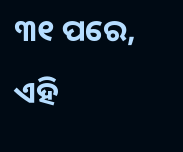୩୧ ପରେ, ଏହି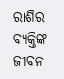ରାଶିର ବ୍ୟକ୍ତିଙ୍କ ଜୀବନ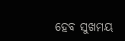ହେବ ସୁଖମୟ